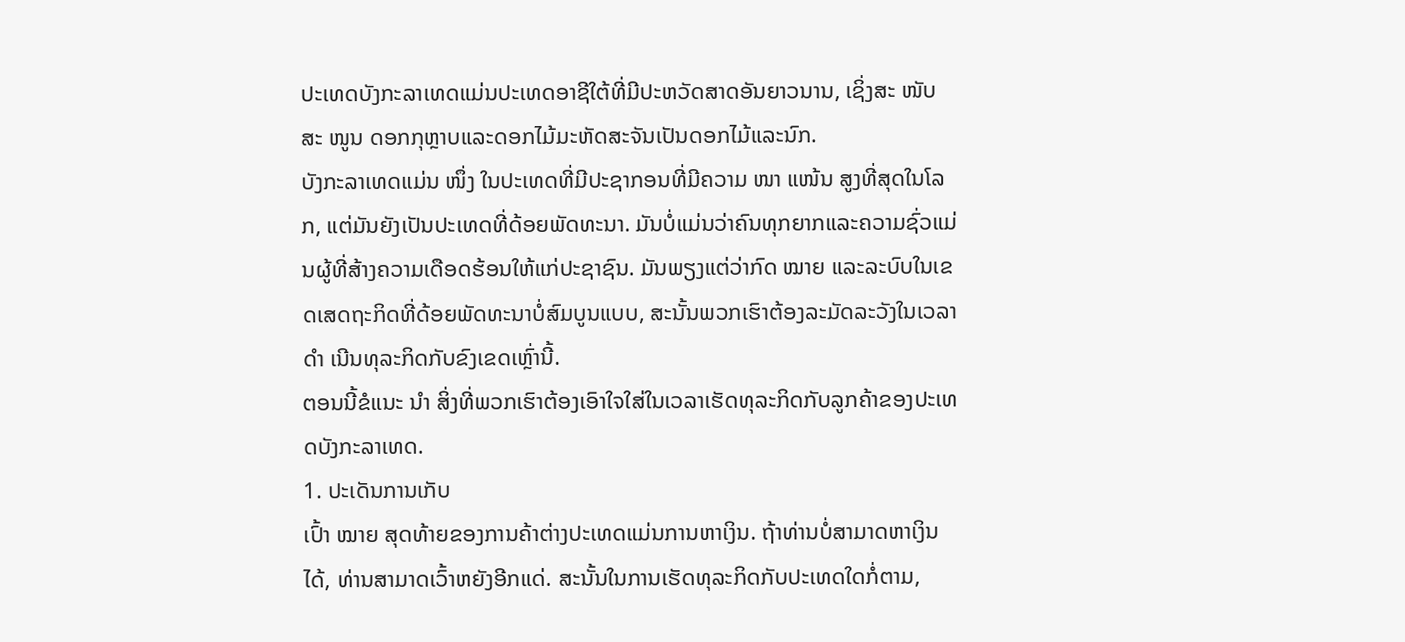ປະເທດບັງກະລາເທດແມ່ນປະເທດອາຊີໃຕ້ທີ່ມີປະຫວັດສາດອັນຍາວນານ, ເຊິ່ງສະ ໜັບ ສະ ໜູນ ດອກກຸຫຼາບແລະດອກໄມ້ມະຫັດສະຈັນເປັນດອກໄມ້ແລະນົກ.
ບັງກະລາເທດແມ່ນ ໜຶ່ງ ໃນປະເທດທີ່ມີປະຊາກອນທີ່ມີຄວາມ ໜາ ແໜ້ນ ສູງທີ່ສຸດໃນໂລກ, ແຕ່ມັນຍັງເປັນປະເທດທີ່ດ້ອຍພັດທະນາ. ມັນບໍ່ແມ່ນວ່າຄົນທຸກຍາກແລະຄວາມຊົ່ວແມ່ນຜູ້ທີ່ສ້າງຄວາມເດືອດຮ້ອນໃຫ້ແກ່ປະຊາຊົນ. ມັນພຽງແຕ່ວ່າກົດ ໝາຍ ແລະລະບົບໃນເຂດເສດຖະກິດທີ່ດ້ອຍພັດທະນາບໍ່ສົມບູນແບບ, ສະນັ້ນພວກເຮົາຕ້ອງລະມັດລະວັງໃນເວລາ ດຳ ເນີນທຸລະກິດກັບຂົງເຂດເຫຼົ່ານີ້.
ຕອນນີ້ຂໍແນະ ນຳ ສິ່ງທີ່ພວກເຮົາຕ້ອງເອົາໃຈໃສ່ໃນເວລາເຮັດທຸລະກິດກັບລູກຄ້າຂອງປະເທດບັງກະລາເທດ.
1. ປະເດັນການເກັບ
ເປົ້າ ໝາຍ ສຸດທ້າຍຂອງການຄ້າຕ່າງປະເທດແມ່ນການຫາເງິນ. ຖ້າທ່ານບໍ່ສາມາດຫາເງິນໄດ້, ທ່ານສາມາດເວົ້າຫຍັງອີກແດ່. ສະນັ້ນໃນການເຮັດທຸລະກິດກັບປະເທດໃດກໍ່ຕາມ,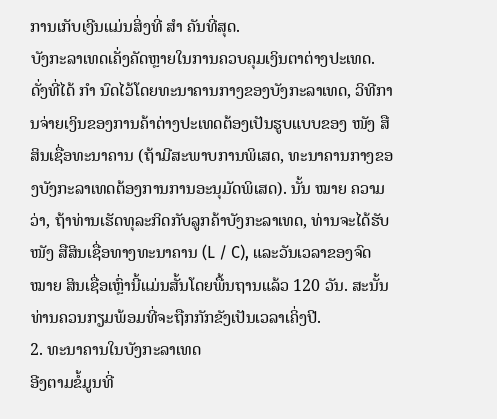ການເກັບເງີນແມ່ນສິ່ງທີ່ ສຳ ຄັນທີ່ສຸດ.
ບັງກະລາເທດເຄັ່ງຄັດຫຼາຍໃນການຄວບຄຸມເງິນຕາຕ່າງປະເທດ. ດັ່ງທີ່ໄດ້ ກຳ ນົດໄວ້ໂດຍທະນາຄານກາງຂອງບັງກະລາເທດ, ວິທີການຈ່າຍເງິນຂອງການຄ້າຕ່າງປະເທດຕ້ອງເປັນຮູບແບບຂອງ ໜັງ ສືສິນເຊື່ອທະນາຄານ (ຖ້າມີສະພາບການພິເສດ, ທະນາຄານກາງຂອງບັງກະລາເທດຕ້ອງການການອະນຸມັດພິເສດ). ນັ້ນ ໝາຍ ຄວາມວ່າ, ຖ້າທ່ານເຮັດທຸລະກິດກັບລູກຄ້າບັງກະລາເທດ, ທ່ານຈະໄດ້ຮັບ ໜັງ ສືສິນເຊື່ອທາງທະນາຄານ (L / C), ແລະວັນເວລາຂອງຈົດ ໝາຍ ສິນເຊື່ອເຫຼົ່ານີ້ແມ່ນສັ້ນໂດຍພື້ນຖານແລ້ວ 120 ວັນ. ສະນັ້ນທ່ານຄວນກຽມພ້ອມທີ່ຈະຖືກກັກຂັງເປັນເວລາເຄິ່ງປີ.
2. ທະນາຄານໃນບັງກະລາເທດ
ອີງຕາມຂໍ້ມູນທີ່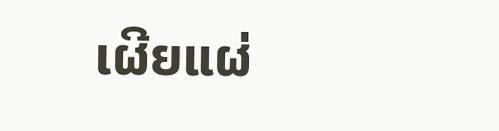ເຜີຍແຜ່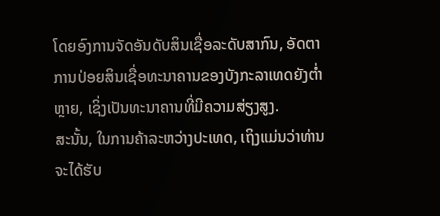ໂດຍອົງການຈັດອັນດັບສິນເຊື່ອລະດັບສາກົນ, ອັດຕາການປ່ອຍສິນເຊື່ອທະນາຄານຂອງບັງກະລາເທດຍັງຕໍ່າຫຼາຍ, ເຊິ່ງເປັນທະນາຄານທີ່ມີຄວາມສ່ຽງສູງ.
ສະນັ້ນ, ໃນການຄ້າລະຫວ່າງປະເທດ, ເຖິງແມ່ນວ່າທ່ານຈະໄດ້ຮັບ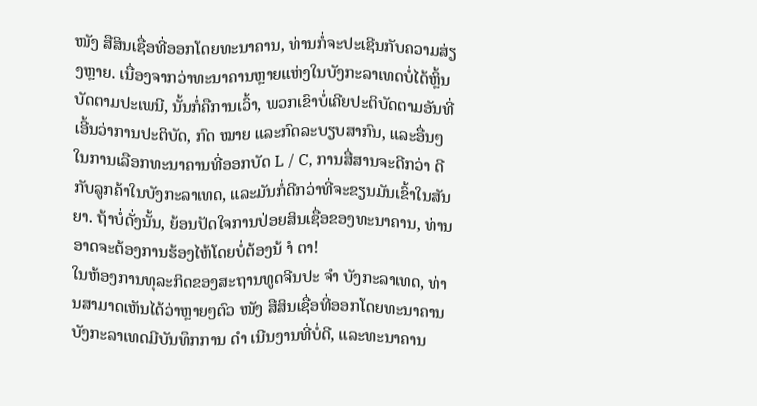ໜັງ ສືສິນເຊື່ອທີ່ອອກໂດຍທະນາຄານ, ທ່ານກໍ່ຈະປະເຊີນກັບຄວາມສ່ຽງຫຼາຍ. ເນື່ອງຈາກວ່າທະນາຄານຫຼາຍແຫ່ງໃນບັງກະລາເທດບໍ່ໄດ້ຫຼິ້ນບັດຕາມປະເພນີ, ນັ້ນກໍ່ຄືການເວົ້າ, ພວກເຂົາບໍ່ເຄີຍປະຕິບັດຕາມອັນທີ່ເອີ້ນວ່າການປະຕິບັດ, ກົດ ໝາຍ ແລະກົດລະບຽບສາກົນ, ແລະອື່ນໆໃນການເລືອກທະນາຄານທີ່ອອກບັດ L / C, ການສື່ສານຈະດີກວ່າ ດີກັບລູກຄ້າໃນບັງກະລາເທດ, ແລະມັນກໍ່ດີກວ່າທີ່ຈະຂຽນມັນເຂົ້າໃນສັນຍາ. ຖ້າບໍ່ດັ່ງນັ້ນ, ຍ້ອນປັດໃຈການປ່ອຍສິນເຊື່ອຂອງທະນາຄານ, ທ່ານອາດຈະຕ້ອງການຮ້ອງໄຫ້ໂດຍບໍ່ຕ້ອງນ້ ຳ ຕາ!
ໃນຫ້ອງການທຸລະກິດຂອງສະຖານທູດຈີນປະ ຈຳ ບັງກະລາເທດ, ທ່ານສາມາດເຫັນໄດ້ວ່າຫຼາຍໆຕົວ ໜັງ ສືສິນເຊື່ອທີ່ອອກໂດຍທະນາຄານບັງກະລາເທດມີບັນທຶກການ ດຳ ເນີນງານທີ່ບໍ່ດີ, ແລະທະນາຄານ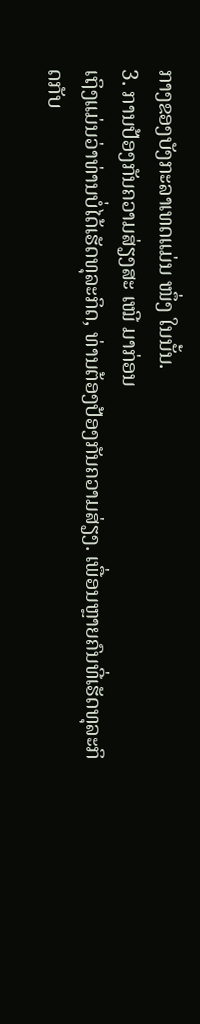ກາງຂອງບັງກະລາເທດແມ່ນ ໜຶ່ງ ໃນນັ້ນ.
3. ການປ້ອງກັນຄວາມສ່ຽງສະ ເໝີ ມາກ່ອນ
ເຖິງແມ່ນວ່າທ່ານບໍ່ໄດ້ເຮັດທຸລະກິດ, ທ່ານຕ້ອງປ້ອງກັນຄວາມສ່ຽງ. ເພື່ອນຫຼາຍຄົນທີ່ເຮັດທຸລະກິດກັບ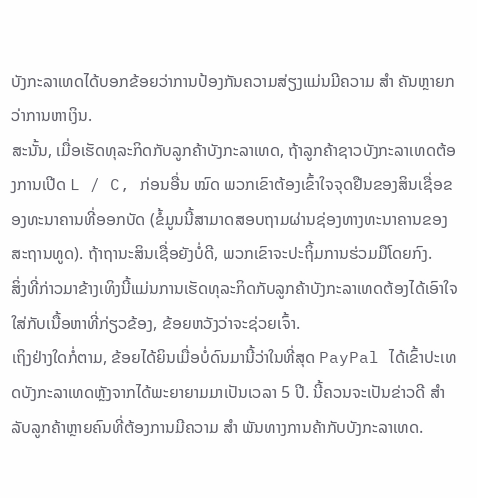ບັງກະລາເທດໄດ້ບອກຂ້ອຍວ່າການປ້ອງກັນຄວາມສ່ຽງແມ່ນມີຄວາມ ສຳ ຄັນຫຼາຍກວ່າການຫາເງິນ.
ສະນັ້ນ, ເມື່ອເຮັດທຸລະກິດກັບລູກຄ້າບັງກະລາເທດ, ຖ້າລູກຄ້າຊາວບັງກະລາເທດຕ້ອງການເປີດ L / C, ກ່ອນອື່ນ ໝົດ ພວກເຂົາຕ້ອງເຂົ້າໃຈຈຸດຢືນຂອງສິນເຊື່ອຂອງທະນາຄານທີ່ອອກບັດ (ຂໍ້ມູນນີ້ສາມາດສອບຖາມຜ່ານຊ່ອງທາງທະນາຄານຂອງສະຖານທູດ). ຖ້າຖານະສິນເຊື່ອຍັງບໍ່ດີ, ພວກເຂົາຈະປະຖິ້ມການຮ່ວມມືໂດຍກົງ.
ສິ່ງທີ່ກ່າວມາຂ້າງເທິງນີ້ແມ່ນການເຮັດທຸລະກິດກັບລູກຄ້າບັງກະລາເທດຕ້ອງໄດ້ເອົາໃຈໃສ່ກັບເນື້ອຫາທີ່ກ່ຽວຂ້ອງ, ຂ້ອຍຫວັງວ່າຈະຊ່ວຍເຈົ້າ.
ເຖິງຢ່າງໃດກໍ່ຕາມ, ຂ້ອຍໄດ້ຍິນເມື່ອບໍ່ດົນມານີ້ວ່າໃນທີ່ສຸດ PayPal ໄດ້ເຂົ້າປະເທດບັງກະລາເທດຫຼັງຈາກໄດ້ພະຍາຍາມມາເປັນເວລາ 5 ປີ. ນີ້ຄວນຈະເປັນຂ່າວດີ ສຳ ລັບລູກຄ້າຫຼາຍຄົນທີ່ຕ້ອງການມີຄວາມ ສຳ ພັນທາງການຄ້າກັບບັງກະລາເທດ.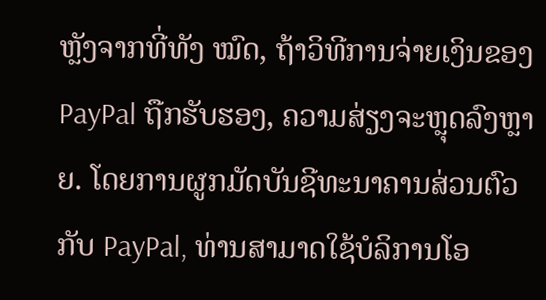ຫຼັງຈາກທີ່ທັງ ໝົດ, ຖ້າວິທີການຈ່າຍເງິນຂອງ PayPal ຖືກຮັບຮອງ, ຄວາມສ່ຽງຈະຫຼຸດລົງຫຼາຍ. ໂດຍການຜູກມັດບັນຊີທະນາຄານສ່ວນຕົວກັບ PayPal, ທ່ານສາມາດໃຊ້ບໍລິການໂອ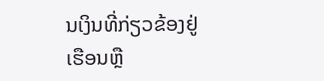ນເງິນທີ່ກ່ຽວຂ້ອງຢູ່ເຮືອນຫຼື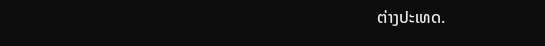ຕ່າງປະເທດ.